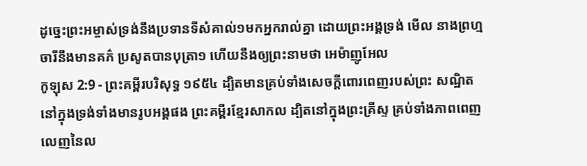ដូច្នេះព្រះអម្ចាស់ទ្រង់នឹងប្រទានទីសំគាល់១មកអ្នករាល់គ្នា ដោយព្រះអង្គទ្រង់ មើល នាងព្រហ្មចារីនឹងមានគភ៌ ប្រសូតបានបុត្រា១ ហើយនឹងឲ្យព្រះនាមថា អេម៉ាញូអែល
កូឡុស 2:9 - ព្រះគម្ពីរបរិសុទ្ធ ១៩៥៤ ដ្បិតមានគ្រប់ទាំងសេចក្ដីពោរពេញរបស់ព្រះ សណ្ឋិតនៅក្នុងទ្រង់ទាំងមានរូបអង្គផង ព្រះគម្ពីរខ្មែរសាកល ដ្បិតនៅក្នុងព្រះគ្រីស្ទ គ្រប់ទាំងភាពពេញលេញនៃល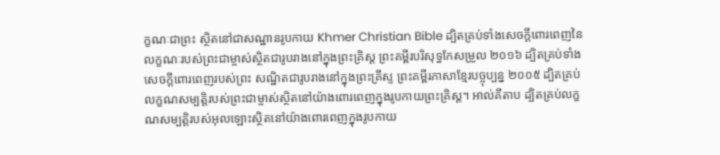ក្ខណៈជាព្រះ ស្ថិតនៅជាសណ្ឋានរូបកាយ Khmer Christian Bible ដ្បិតគ្រប់ទាំងសេចក្ដីពោរពេញនៃលក្ខណៈរបស់ព្រះជាម្ចាស់ស្ថិតជារូបរាងនៅក្នុងព្រះគ្រិស្ដ ព្រះគម្ពីរបរិសុទ្ធកែសម្រួល ២០១៦ ដ្បិតគ្រប់ទាំងសេចក្តីពោរពេញរបស់ព្រះ សណ្ឋិតជារូបរាងនៅក្នុងព្រះគ្រីស្ទ ព្រះគម្ពីរភាសាខ្មែរបច្ចុប្បន្ន ២០០៥ ដ្បិតគ្រប់លក្ខណសម្បត្តិរបស់ព្រះជាម្ចាស់ស្ថិតនៅយ៉ាងពោរពេញក្នុងរូបកាយព្រះគ្រិស្ត។ អាល់គីតាប ដ្បិតគ្រប់លក្ខណសម្បត្តិរបស់អុលឡោះស្ថិតនៅយ៉ាងពោរពេញក្នុងរូបកាយ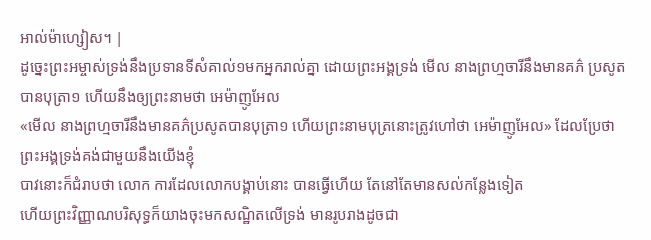អាល់ម៉ាហ្សៀស។ |
ដូច្នេះព្រះអម្ចាស់ទ្រង់នឹងប្រទានទីសំគាល់១មកអ្នករាល់គ្នា ដោយព្រះអង្គទ្រង់ មើល នាងព្រហ្មចារីនឹងមានគភ៌ ប្រសូតបានបុត្រា១ ហើយនឹងឲ្យព្រះនាមថា អេម៉ាញូអែល
«មើល នាងព្រហ្មចារីនឹងមានគភ៌ប្រសូតបានបុត្រា១ ហើយព្រះនាមបុត្រនោះត្រូវហៅថា អេម៉ាញូអែល» ដែលប្រែថា ព្រះអង្គទ្រង់គង់ជាមួយនឹងយើងខ្ញុំ
បាវនោះក៏ជំរាបថា លោក ការដែលលោកបង្គាប់នោះ បានធ្វើហើយ តែនៅតែមានសល់កន្លែងទៀត
ហើយព្រះវិញ្ញាណបរិសុទ្ធក៏យាងចុះមកសណ្ឋិតលើទ្រង់ មានរូបរាងដូចជា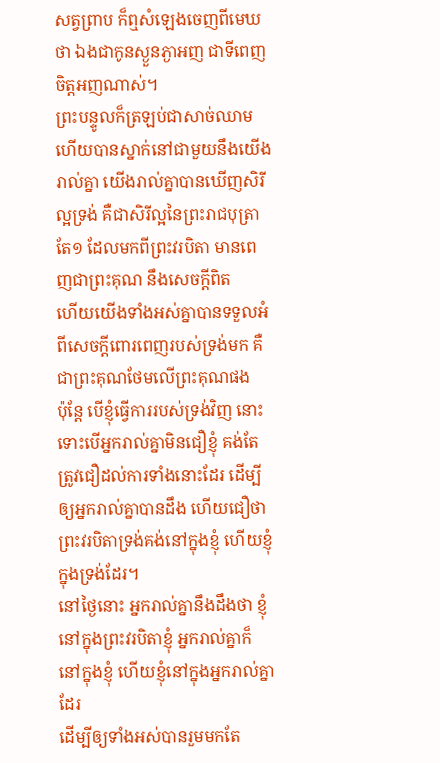សត្វព្រាប ក៏ឮសំឡេងចេញពីមេឃថា ឯងជាកូនស្ងួនភ្ងាអញ ជាទីពេញចិត្តអញណាស់។
ព្រះបន្ទូលក៏ត្រឡប់ជាសាច់ឈាម ហើយបានស្នាក់នៅជាមួយនឹងយើងរាល់គ្នា យើងរាល់គ្នាបានឃើញសិរីល្អទ្រង់ គឺជាសិរីល្អនៃព្រះរាជបុត្រាតែ១ ដែលមកពីព្រះវរបិតា មានពេញជាព្រះគុណ នឹងសេចក្ដីពិត
ហើយយើងទាំងអស់គ្នាបានទទួលអំពីសេចក្ដីពោរពេញរបស់ទ្រង់មក គឺជាព្រះគុណថែមលើព្រះគុណផង
ប៉ុន្តែ បើខ្ញុំធ្វើការរបស់ទ្រង់វិញ នោះទោះបើអ្នករាល់គ្នាមិនជឿខ្ញុំ គង់តែត្រូវជឿដល់ការទាំងនោះដែរ ដើម្បីឲ្យអ្នករាល់គ្នាបានដឹង ហើយជឿថា ព្រះវរបិតាទ្រង់គង់នៅក្នុងខ្ញុំ ហើយខ្ញុំក្នុងទ្រង់ដែរ។
នៅថ្ងៃនោះ អ្នករាល់គ្នានឹងដឹងថា ខ្ញុំនៅក្នុងព្រះវរបិតាខ្ញុំ អ្នករាល់គ្នាក៏នៅក្នុងខ្ញុំ ហើយខ្ញុំនៅក្នុងអ្នករាល់គ្នាដែរ
ដើម្បីឲ្យទាំងអស់បានរួមមកតែ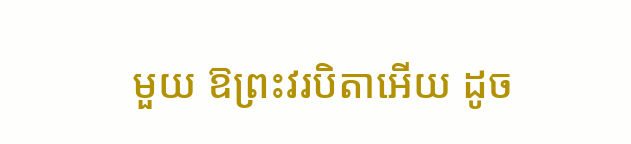មួយ ឱព្រះវរបិតាអើយ ដូច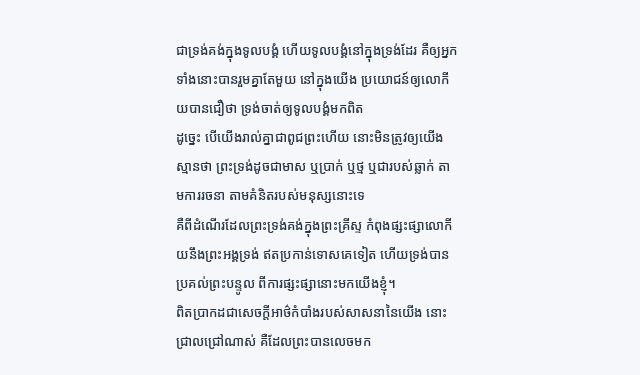ជាទ្រង់គង់ក្នុងទូលបង្គំ ហើយទូលបង្គំនៅក្នុងទ្រង់ដែរ គឺឲ្យអ្នកទាំងនោះបានរួមគ្នាតែមួយ នៅក្នុងយើង ប្រយោជន៍ឲ្យលោកីយបានជឿថា ទ្រង់ចាត់ឲ្យទូលបង្គំមកពិត
ដូច្នេះ បើយើងរាល់គ្នាជាពូជព្រះហើយ នោះមិនត្រូវឲ្យយើងស្មានថា ព្រះទ្រង់ដូចជាមាស ឬប្រាក់ ឬថ្ម ឬជារបស់ឆ្លាក់ តាមការរចនា តាមគំនិតរបស់មនុស្សនោះទេ
គឺពីដំណើរដែលព្រះទ្រង់គង់ក្នុងព្រះគ្រីស្ទ កំពុងផ្សះផ្សាលោកីយនឹងព្រះអង្គទ្រង់ ឥតប្រកាន់ទោសគេទៀត ហើយទ្រង់បានប្រគល់ព្រះបន្ទូល ពីការផ្សះផ្សានោះមកយើងខ្ញុំ។
ពិតប្រាកដជាសេចក្ដីអាថ៌កំបាំងរបស់សាសនានៃយើង នោះជ្រាលជ្រៅណាស់ គឺដែលព្រះបានលេចមក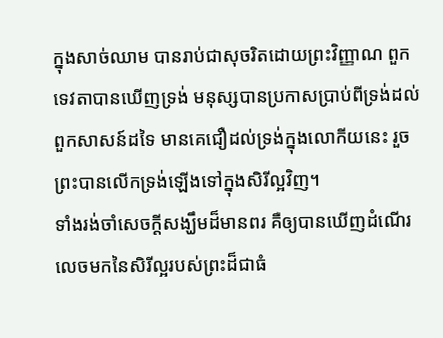ក្នុងសាច់ឈាម បានរាប់ជាសុចរិតដោយព្រះវិញ្ញាណ ពួកទេវតាបានឃើញទ្រង់ មនុស្សបានប្រកាសប្រាប់ពីទ្រង់ដល់ពួកសាសន៍ដទៃ មានគេជឿដល់ទ្រង់ក្នុងលោកីយនេះ រួចព្រះបានលើកទ្រង់ឡើងទៅក្នុងសិរីល្អវិញ។
ទាំងរង់ចាំសេចក្ដីសង្ឃឹមដ៏មានពរ គឺឲ្យបានឃើញដំណើរលេចមកនៃសិរីល្អរបស់ព្រះដ៏ជាធំ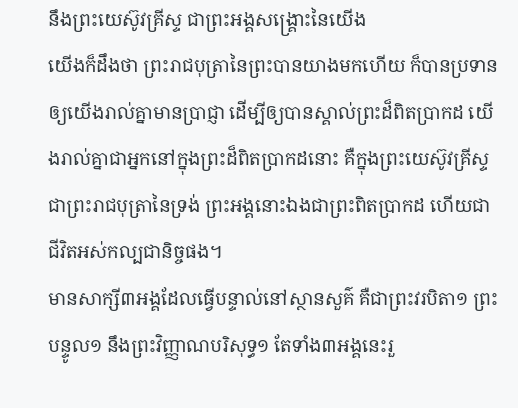នឹងព្រះយេស៊ូវគ្រីស្ទ ជាព្រះអង្គសង្គ្រោះនៃយើង
យើងក៏ដឹងថា ព្រះរាជបុត្រានៃព្រះបានយាងមកហើយ ក៏បានប្រទានឲ្យយើងរាល់គ្នាមានប្រាជ្ញា ដើម្បីឲ្យបានស្គាល់ព្រះដ៏ពិតប្រាកដ យើងរាល់គ្នាជាអ្នកនៅក្នុងព្រះដ៏ពិតប្រាកដនោះ គឺក្នុងព្រះយេស៊ូវគ្រីស្ទ ជាព្រះរាជបុត្រានៃទ្រង់ ព្រះអង្គនោះឯងជាព្រះពិតប្រាកដ ហើយជាជីវិតអស់កល្បជានិច្ចផង។
មានសាក្សី៣អង្គដែលធ្វើបន្ទាល់នៅស្ថានសួគ៌ គឺជាព្រះវរបិតា១ ព្រះបន្ទូល១ នឹងព្រះវិញ្ញាណបរិសុទ្ធ១ តែទាំង៣អង្គនេះរួ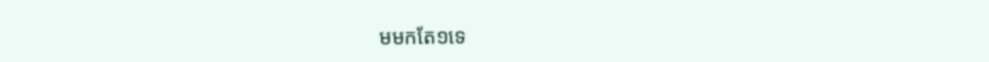មមកតែ១ទេ